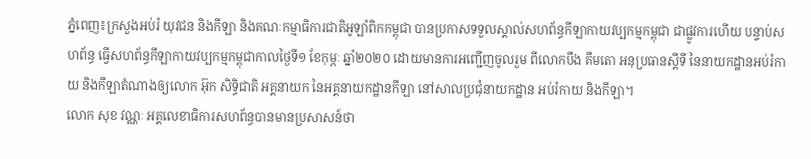ភ្នំពេញ៖ក្រសួងអប់រំ យុវជន និងកីឡា និងគណៈកម្មាធិការជាតិអូឡាំពិកកម្ពុជា បានប្រកាសទទួលស្គាល់សហព័ន្ធកីឡាកាយវប្បកម្មកម្ពុជា ជាផ្លូវការហើយ បន្ទាប់សហព័ន្ធ ធ្វើសហព័ន្ធកីឡាកាយវប្បកម្មកម្ពុជាកាលថ្ងៃទី១ ខែកុម្ភៈ ឆ្នាំ២០២០ ដោយមានការអញ្ជើញចូលរួម ពីលោកបឹង គឹមតោ អនុប្រធានស្តីទី នៃនាយកដ្ឋានអប់រំកាយ និងកីឡាតំណាងឲ្យលោក អ៊ុក សិទ្ធិជាតិ អគ្គនាយក នៃអគ្គនាយកដ្ឋានកីឡា នៅសាលប្រជុំនាយកដ្ឋាន អប់រំកាយ និងកីឡា។
លោក សុខ វណ្ណៈ អគ្គលេខាធិការសហព័ន្ធបានមានប្រសាសន៍ថា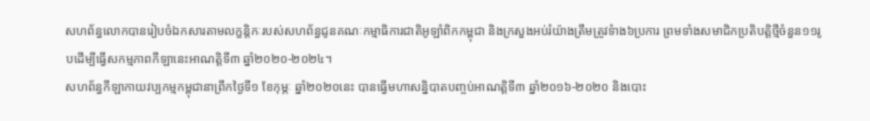សហព័ន្ធលោកបានរៀបចំឯកសារតាមលក្ខន្តិកៈរបស់សហព័ន្ធជូនគណៈកម្មាធិការជាតិអូឡាំពិកកម្ពុជា និងក្រសួងអប់រំយ៉ាងត្រឹមត្រូវទំាង៦ប្រការ ព្រមទាំងសមាជិកប្រតិបត្តិថ្មីចំនួន១១រូបដើម្បីធ្វើសកម្មភាពកីឡានេះអាណត្តិទី៣ ឆ្នាំ២០២០-២០២៤។
សហព័ន្ធកីឡាកាយវប្បកម្មកម្ពុជានាព្រឹកថ្ងៃទី១ ខែកុម្ភៈ ឆ្នាំ២០២០នេះ បានធ្វើមហាសន្និបាតបញ្ចប់អាណត្តិទី៣ ឆ្នាំ២០១៦-២០២០ និងបោះ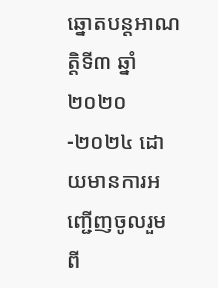ឆ្នោតបន្តអាណត្តិទី៣ ឆ្នាំ២០២០-២០២៤ ដោយមានការអញ្ជើញចូលរួម ពី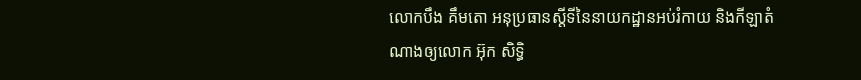លោកបឹង គឹមតោ អនុប្រធានស្តីទីនៃនាយកដ្ឋានអប់រំកាយ និងកីឡាតំណាងឲ្យលោក អ៊ុក សិទ្ធិ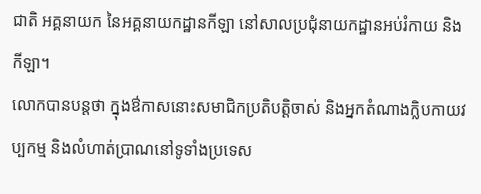ជាតិ អគ្គនាយក នៃអគ្គនាយកដ្ឋានកីឡា នៅសាលប្រជុំនាយកដ្ឋានអប់រំកាយ និងកីឡា។
លោកបានបន្តថា ក្នុងឳកាសនោះសមាជិកប្រតិបត្តិចាស់ និងអ្នកតំណាងក្លិបកាយវប្បកម្ម និងលំហាត់ប្រាណនៅទូទាំងប្រទេស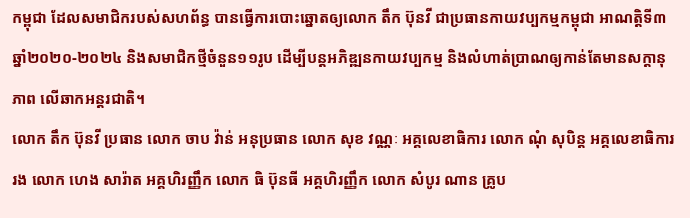កម្ពុជា ដែលសមាជិករបស់សហព័ន្ធ បានធ្វើការបោះឆ្នោតឲ្យលោក តឹក ប៊ុនវី ជាប្រធានកាយវប្បកម្មកម្ពុជា អាណត្តិទី៣ ឆ្នាំ២០២០-២០២៤ និងសមាជិកថ្មីចំនួន១១រូប ដើម្បីបន្តអភិឌ្ឍនកាយវប្បកម្ម និងលំហាត់ប្រាណឲ្យកាន់តែមានសក្តានុភាព លើឆាកអន្តរជាតិ។
លោក តឹក ប៊ុនវី ប្រធាន លោក ចាប វ៉ាន់ អនុប្រធាន លោក សុខ វណ្ណៈ អគ្គលេខាធិការ លោក ណុំ សុបិន្ត អគ្គលេខាធិការរង លោក ហេង សារ៉ាត អគ្គហិរញ្ញឹក លោក ធិ ប៊ុនធី អគ្គហិរញ្ញឹក លោក សំបូរ ណាន គ្រូប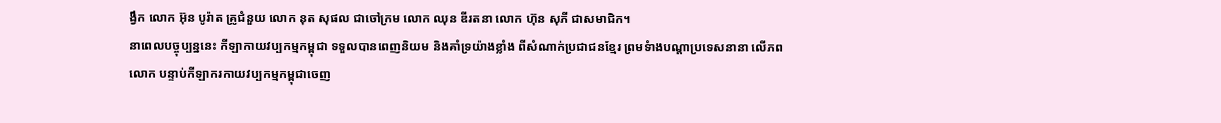ង្វឹក លោក អ៊ុន បូរ៉ាត គ្រូជំនួយ លោក នុត សុផល ជាចៅក្រម លោក ឈុន ឌីរតនា លោក ហ៊ុន សុភី ជាសមាជិក។
នាពេលបច្ចុប្បន្ននេះ កីឡាកាយវប្បកម្មកម្ពុជា ទទួលបានពេញនិយម និងគាំទ្រយ៉ាងខ្លាំង ពីសំណាក់ប្រជាជនខ្មែរ ព្រមទំាងបណ្តាប្រទេសនានា លើភពលោក បន្ទាប់កីឡាករកាយវប្បកម្មកម្ពុជាចេញ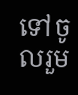ទៅចូលរួម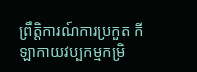ព្រឹត្តិការណ៍ការប្រកួត កីឡាកាយវប្បកម្មកម្រិ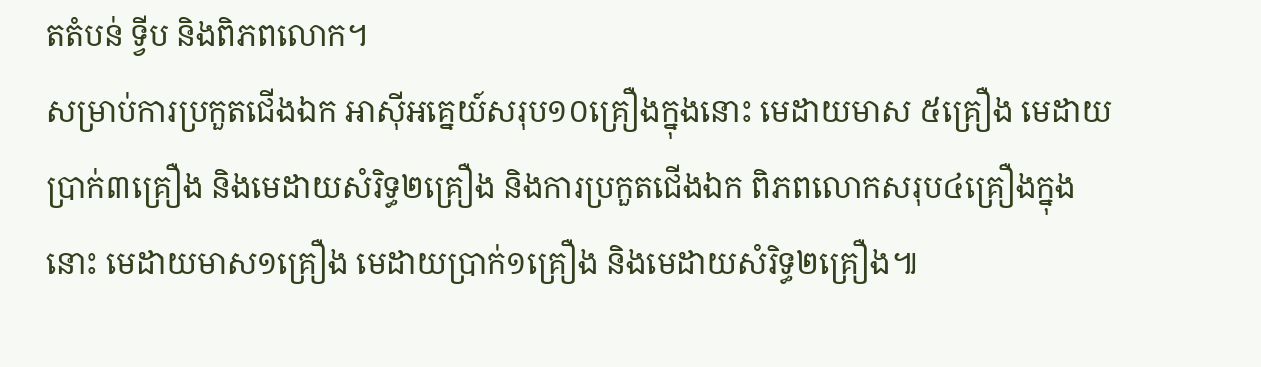តតំបន់ ទ្វីប និងពិភពលោក។
សម្រាប់ការប្រកួតជើងឯក អាស៊ីអគ្នេយ៍សរុប១០គ្រឿងក្នុងនោះ មេដាយមាស ៥គ្រឿង មេដាយប្រាក់៣គ្រឿង និងមេដាយសំរិទ្ធ២គ្រឿង និងការប្រកួតជើងឯក ពិភពលោកសរុប៤គ្រឿងក្នុងនោះ មេដាយមាស១គ្រឿង មេដាយប្រាក់១គ្រឿង និងមេដាយសំរិទ្ធ២គ្រឿង៕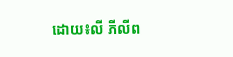ដោយ៖លី ភីលីព